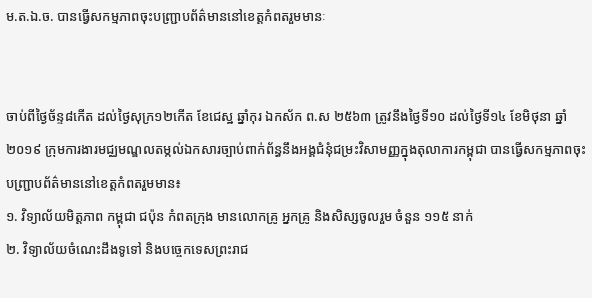ម.ត.ឯ.ច. បានធ្វើសកម្មភាពចុះបញ្ជ្រាបព័ត៌មាននៅខេត្តកំពតរួមមានៈ


ចាប់ពីថ្ងៃច័ន្ទ៨កើត ដល់ថ្ងៃសុក្រ១២កើត ខែជេស្ឋ ឆ្នាំកុរ ឯកស័ក ព.ស ២៥៦៣ ត្រូវនឹងថ្ងៃទី១០ ដល់ថ្ងៃទី១៤ ខែមិថុនា ឆ្នាំ២០១៩ ក្រុមការងារមជ្ឈមណ្ឌលតម្កល់ឯកសារច្បាប់ពាក់ព័ន្ធនឹងអង្គជំនុំជម្រះវិសាមញ្ញក្នុងតុលាការកម្ពុជា បានធ្វើសកម្មភាពចុះបញ្ជ្រាបព័ត៌មាននៅខេត្តកំពតរួមមាន៖
១. វិទ្យាល័យមិត្តភាព កម្ពុជា ជប៉ុន កំពតក្រុង មានលោកគ្រូ អ្នកគ្រូ និងសិស្សចូលរួម ចំនួន ១១៥ នាក់
២. វិទ្យាល័យចំណេះដឹងទូទៅ និងបច្ចេកទេសព្រះរាជ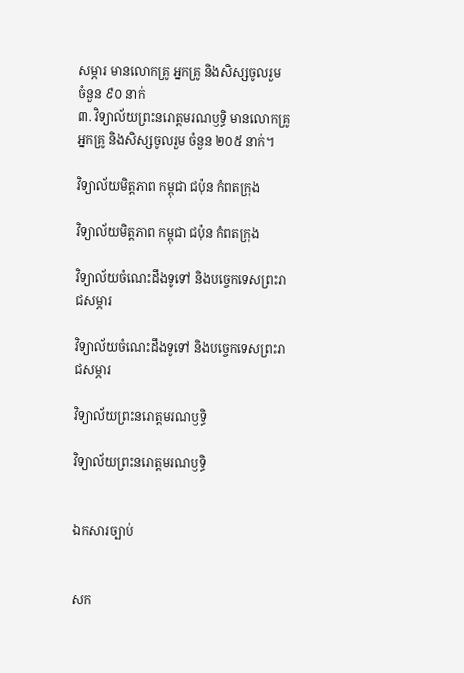សម្ភារ មានលោកគ្រូ អ្នកគ្រូ និងសិស្សចូលរួម ចំនួន ៩០ នាក់
៣. វិទ្យាល័យព្រះនរោត្តមរណឫទ្ធិ មានលោកគ្រូ អ្នកគ្រូ និងសិស្សចូលរួម ចំនួន ២០៥ នាក់។

វិទ្យាល័យមិត្តភាព កម្ពុជា ជប៉ុន កំពតក្រុង

វិទ្យាល័យមិត្តភាព កម្ពុជា ជប៉ុន កំពតក្រុង

វិទ្យាល័យចំណេះដឹងទូទៅ និងបច្ចេកទេសព្រះរាជសម្ភារ

វិទ្យាល័យចំណេះដឹងទូទៅ និងបច្ចេកទេសព្រះរាជសម្ភារ

វិទ្យាល័យព្រះនរោត្តមរណឫទ្ធិ

វិទ្យាល័យព្រះនរោត្តមរណឫទ្ធិ


ឯកសារច្បាប់


សក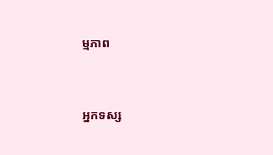ម្មភាព


អ្នកទស្ស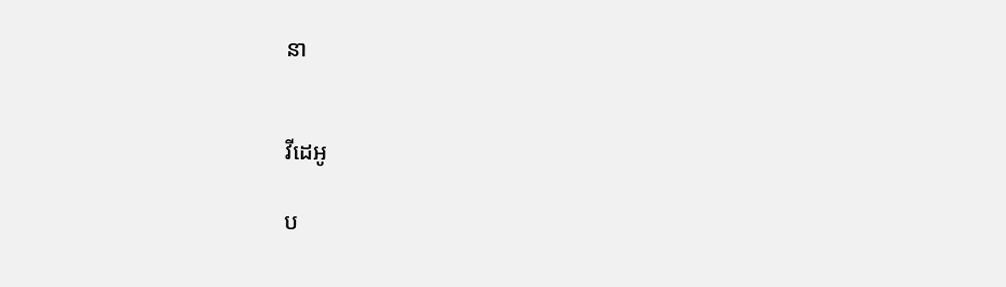នា


វីដេអូ

ប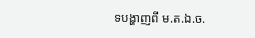ទបង្ហាញពី ម.ត.ឯ.ច.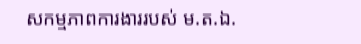សកម្មភាពការងាររបស់ ម.ត.ឯ.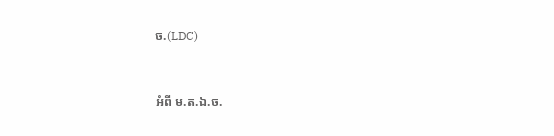ច.(LDC)


អំពី ម.ត.ឯ.ច.